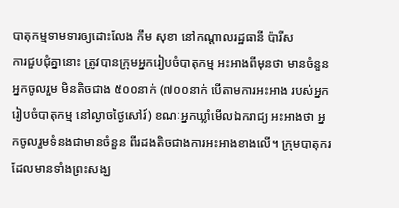បាតុកម្មទាមទារឲ្យដោះលែង កឹម សុខា នៅកណ្ដាលរដ្ឋធានី ប៉ារីស
ការជួបជុំគ្នានោះ ត្រូវបានក្រុមអ្នករៀបចំបាតុកម្ម អះអាងពីមុនថា មានចំនួនអ្នកចូលរួម មិនតិចជាង ៥០០នាក់ (៧០០នាក់ បើតាមការអះអាង របស់អ្នករៀបចំបាតុកម្ម នៅល្ងាចថ្ងៃសៅរ៍) ខណៈអ្នកឃ្លាំមើលឯករាជ្យ អះអាងថា អ្នកចូលរួមទំនងជាមានចំនួន ពីរដងតិចជាងការអះអាងខាងលើ។ ក្រុមបាតុករ ដែលមានទាំងព្រះសង្ឃ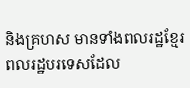និងគ្រហស មានទាំងពលរដ្ឋខ្មែរ ពលរដ្ឋបរទេសដែល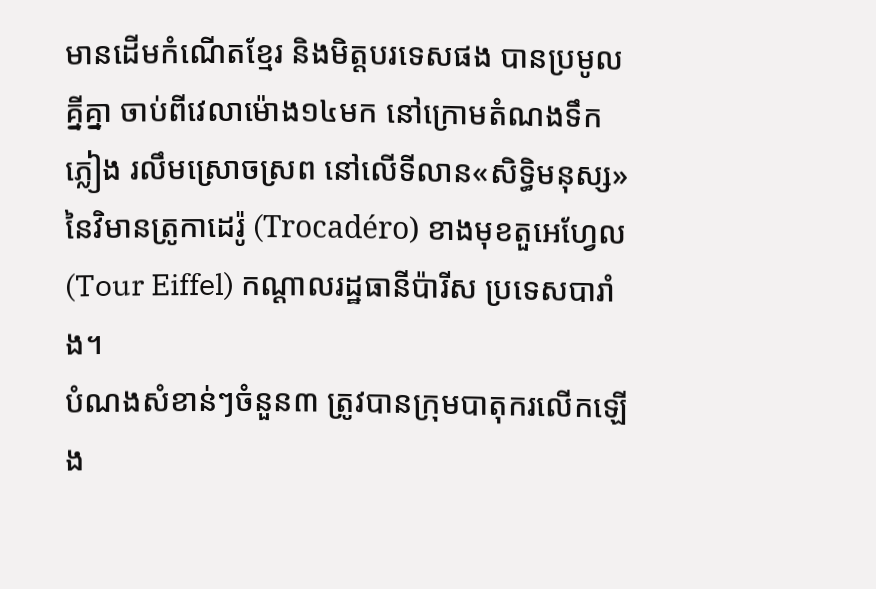មានដើមកំណើតខ្មែរ និងមិត្តបរទេសផង បានប្រមូលគ្នីគ្នា ចាប់ពីវេលាម៉ោង១៤មក នៅក្រោមតំណងទឹកភ្លៀង រលឹមស្រោចស្រព នៅលើទីលាន«សិទ្ធិមនុស្ស» នៃវិមានត្រូកាដេរ៉ូ (Trocadéro) ខាងមុខតួអេហ្វែល (Tour Eiffel) កណ្ដាលរដ្ឋធានីប៉ារីស ប្រទេសបារាំង។
បំណងសំខាន់ៗចំនួន៣ ត្រូវបានក្រុមបាតុករលើកឡើង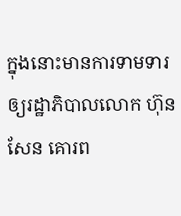ក្នុងនោះមានការទាមទារ ឲ្យរដ្ឋាភិបាលលោក ហ៊ុន សែន គោរព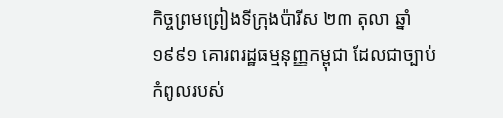កិច្ចព្រមព្រៀងទីក្រុងប៉ារីស ២៣ តុលា ឆ្នាំ១៩៩១ គោរពរដ្ឋធម្មនុញ្ញកម្ពុជា ដែលជាច្បាប់កំពូលរបស់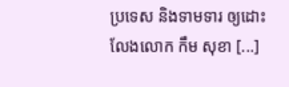ប្រទេស និងទាមទារ ឲ្យដោះលែងលោក កឹម សុខា [...]